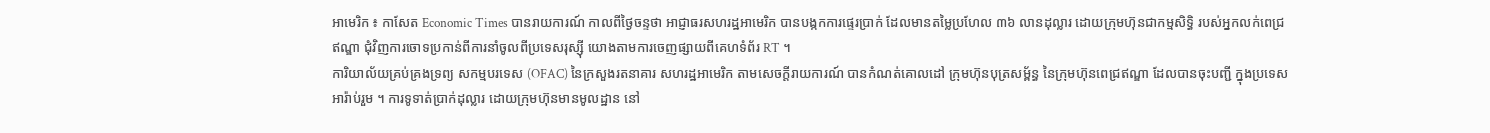អាមេរិក ៖ កាសែត Economic Times បានរាយការណ៍ កាលពីថ្ងៃចន្ទថា អាជ្ញាធរសហរដ្ឋអាមេរិក បានបង្កកការផ្ទេរប្រាក់ ដែលមានតម្លៃប្រហែល ៣៦ លានដុល្លារ ដោយក្រុមហ៊ុនជាកម្មសិទ្ធិ របស់អ្នកលក់ពេជ្រឥណ្ឌា ជុំវិញការចោទប្រកាន់ពីការនាំចូលពីប្រទេសរុស្ស៊ី យោងតាមការចេញផ្សាយពីគេហទំព័រ RT ។
ការិយាល័យគ្រប់គ្រងទ្រព្យ សកម្មបរទេស (OFAC) នៃក្រសួងរតនាគារ សហរដ្ឋអាមេរិក តាមសេចក្តីរាយការណ៍ បានកំណត់គោលដៅ ក្រុមហ៊ុនបុត្រសម្ព័ន្ធ នៃក្រុមហ៊ុនពេជ្រឥណ្ឌា ដែលបានចុះបញ្ជី ក្នុងប្រទេសអារ៉ាប់រួម ។ ការទូទាត់ប្រាក់ដុល្លារ ដោយក្រុមហ៊ុនមានមូលដ្ឋាន នៅ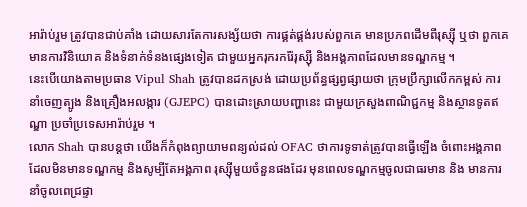អារ៉ាប់រួម ត្រូវបានជាប់គាំង ដោយសារតែការសង្ស័យថា ការផ្គត់ផ្គង់របស់ពួកគេ មានប្រភពដើមពីរុស្ស៊ី ឬថា ពួកគេមានការវិនិយោគ និងទំនាក់ទំនងផ្សេងទៀត ជាមួយអ្នករុករករ៉ែរុស្ស៊ី និងអង្គភាពដែលមានទណ្ឌកម្ម ។
នេះបើយោងតាមប្រធាន Vipul Shah ត្រូវបានដកស្រង់ ដោយប្រព័ន្ធផ្សព្វផ្សាយថា ក្រុមប្រឹក្សាលើកកម្ពស់ ការនាំចេញត្បូង និងគ្រឿងអលង្ការ (GJEPC) បានដោះស្រាយបញ្ហានេះ ជាមួយក្រសួងពាណិជ្ជកម្ម និងស្ថានទូតឥណ្ឌា ប្រចាំប្រទេសអារ៉ាប់រួម ។
លោក Shah បានបន្តថា យើងក៏កំពុងព្យាយាមពន្យល់ដល់ OFAC ថាការទូទាត់ត្រូវបានធ្វើឡើង ចំពោះអង្គភាពដែលមិនមានទណ្ឌកម្ម និងសូម្បីតែអង្គភាព រុស្ស៊ីមួយចំនួនផងដែរ មុនពេលទណ្ឌកម្មចូលជាធរមាន និង មានការនាំចូលពេជ្រផ្ទា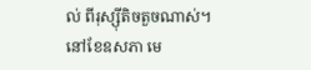ល់ ពីរុស្ស៊ីតិចតួចណាស់។
នៅខែឧសភា មេ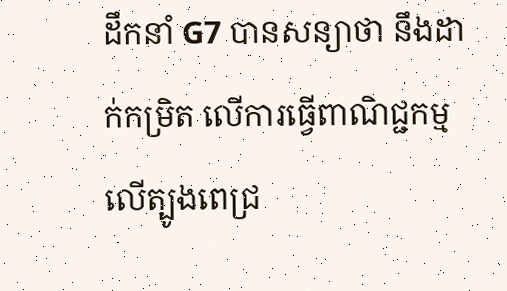ដឹកនាំ G7 បានសន្យាថា នឹងដាក់កម្រិត លើការធ្វើពាណិជ្ជកម្ម លើត្បូងពេជ្រ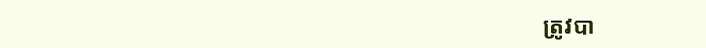ត្រូវបា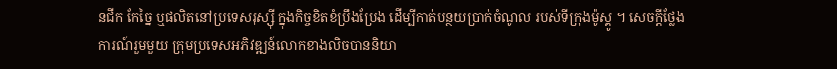នជីក កែច្នៃ ឬផលិតនៅប្រទេសរុស្ស៊ី ក្នុងកិច្ចខិតខំប្រឹងប្រែង ដើម្បីកាត់បន្ថយប្រាក់ចំណូល របស់ទីក្រុងម៉ូស្គូ ។ សេចក្តីថ្លែងការណ៍រួមមួយ ក្រុមប្រទេសអភិវឌ្ឍន៍លោកខាងលិចបាននិយា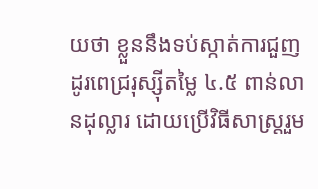យថា ខ្លួននឹងទប់ស្កាត់ការជួញដូរពេជ្ររុស្ស៊ីតម្លៃ ៤.៥ ពាន់លានដុល្លារ ដោយប្រើវិធីសាស្រ្តរួម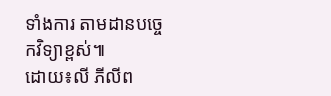ទាំងការ តាមដានបច្ចេកវិទ្យាខ្ពស់៕
ដោយ៖លី ភីលីព